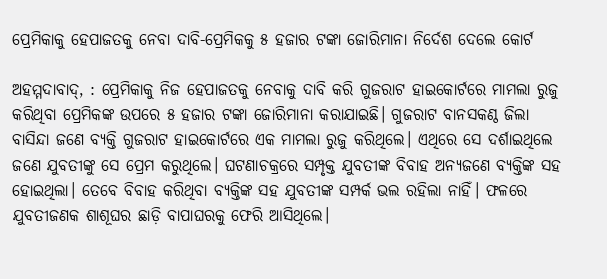ପ୍ରେମିକାକୁ ହେପାଜତକୁ ନେବା ଦାବି-ପ୍ରେମିକକୁ ୫ ହଜାର ଟଙ୍କା ଜୋରିମାନା ନିର୍ଦେଶ ଦେଲେ କୋର୍ଟ

ଅହମ୍ମଦାବାଦ୍‌, : ପ୍ରେମିକାକୁ ନିଜ ହେପାଜତକୁ ନେବାକୁ ଦାବି କରି ଗୁଜରାଟ ହାଇକୋର୍ଟରେ ମାମଲା ରୁଜୁ କରିଥିବା ପ୍ରେମିକଙ୍କ ଉପରେ ୫ ହଜାର ଟଙ୍କା ଜୋରିମାନା କରାଯାଇଛି। ଗୁଜରାଟ ବାନସକଣ୍ଠ ଜିଲା ବାସିନ୍ଦା ଜଣେ ବ୍ୟକ୍ତି ଗୁଜରାଟ ହାଇକୋର୍ଟରେ ଏକ ମାମଲା ରୁଜୁ କରିଥିଲେ। ଏଥିରେ ସେ ଦର୍ଶାଇଥିଲେ ଜଣେ ଯୁବତୀଙ୍କୁ ସେ ପ୍ରେମ କରୁଥିଲେ। ଘଟଣାଚକ୍ରରେ ସମ୍ପୃକ୍ତ ଯୁବତୀଙ୍କ ବିବାହ ଅନ୍ୟଜଣେ ବ୍ୟକ୍ତିଙ୍କ ସହ ହୋଇଥିଲା। ତେବେ ବିବାହ କରିଥିବା ବ୍ୟକ୍ତିଙ୍କ ସହ ଯୁବତୀଙ୍କ ସମ୍ପର୍କ ଭଲ ରହିଲା ନାହିଁ। ଫଳରେ ଯୁବତୀଜଣକ ଶାଶୂଘର ଛାଡ଼ି ବାପାଘରକୁ ଫେରି ଆସିଥିଲେ।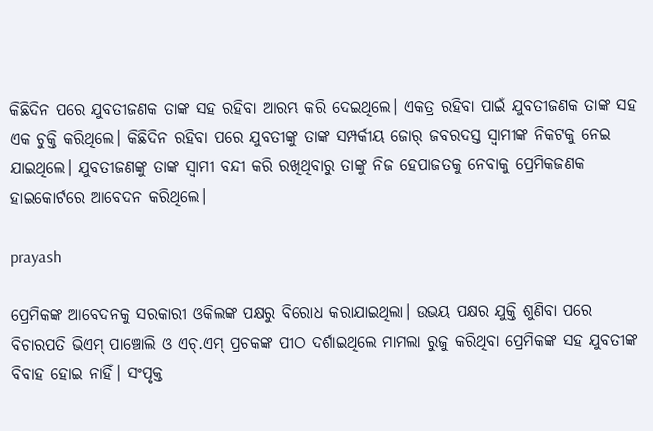କିଛିଦିନ ପରେ ଯୁବତୀଜଣକ ତାଙ୍କ ସହ ରହିବା ଆରମ୍ଭ କରି ଦେଇଥିଲେ। ଏକତ୍ର ରହିବା ପାଇଁ ଯୁବତୀଜଣକ ତାଙ୍କ ସହ ଏକ ଚୁକ୍ତି କରିଥିଲେ। କିଛିଦିନ ରହିବା ପରେ ଯୁବତୀଙ୍କୁ ତାଙ୍କ ସମ୍ପର୍କୀୟ ଜୋର୍‌ ଜବରଦସ୍ତ ସ୍ବାମୀଙ୍କ ନିକଟକୁ ନେଇ ଯାଇଥିଲେ। ଯୁବତୀଜଣଙ୍କୁ ତାଙ୍କ ସ୍ବାମୀ ବନ୍ଦୀ କରି ରଖିଥିବାରୁ ତାଙ୍କୁ ନିଜ ହେପାଜତକୁ ନେବାକୁ ପ୍ରେମିକଜଣକ ହାଇକୋର୍ଟରେ ଆବେଦନ କରିଥିଲେ।

prayash

ପ୍ରେମିକଙ୍କ ଆବେଦନକୁ ସରକାରୀ ଓକିଲଙ୍କ ପକ୍ଷରୁ ବିରୋଧ କରାଯାଇଥିଲା। ଉଭୟ ପକ୍ଷର ଯୁକ୍ତି ଶୁଣିବା ପରେ ବିଚାରପତି ଭିଏମ୍‌ ପାଞ୍ଚୋଲି ଓ ଏଚ୍‌.ଏମ୍‌ ପ୍ରଚକଙ୍କ ପୀଠ ଦର୍ଶାଇଥିଲେ ମାମଲା ରୁଜୁ କରିଥିବା ପ୍ରେମିକଙ୍କ ସହ ଯୁବତୀଙ୍କ ବିବାହ ହୋଇ ନାହିଁ। ସଂପୃକ୍ତ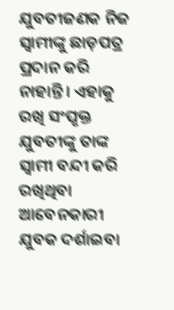ଯୁବତୀଜଣକ ନିଜ ସ୍ବାମୀଙ୍କୁ ଛାଡ଼ପତ୍ର ପ୍ରଦାନ କରି ନାହାନ୍ତି। ଏହାକୁ ରଖି ସଂପୃକ୍ତ ଯୁବତୀଙ୍କୁ ତାଙ୍କ ସ୍ବାମୀ ବନ୍ଦୀ କରି ରଖିଥିବା ଆବେନକାରୀ ଯୁବକ ଦର୍ଶାଇବା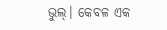ଭୁଲ୍‌। କେବଳ ଏକ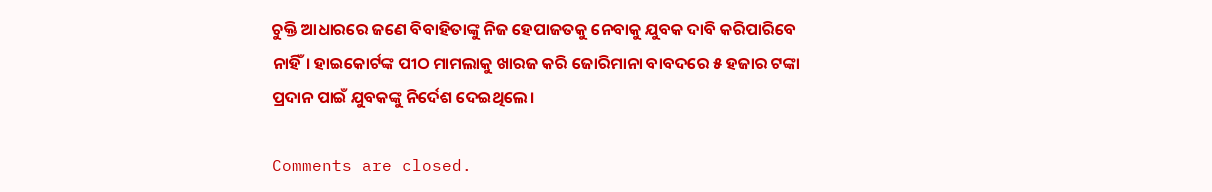ଚୁକ୍ତି ଆଧାରରେ ଜଣେ ବିବାହିତାଙ୍କୁ ନିଜ ହେପାଜତକୁ ନେବାକୁ ଯୁବକ ଦାବି କରିପାରିବେ ନାହିଁ। ହାଇକୋର୍ଟଙ୍କ ପୀଠ ମାମଲାକୁ ଖାରଜ କରି ଜୋରିମାନା ବାବଦରେ ୫ ହଜାର ଟଙ୍କା ପ୍ରଦାନ ପାଇଁ ଯୁବକଙ୍କୁ ନିର୍ଦେଶ ଦେଇଥିଲେ।

Comments are closed.